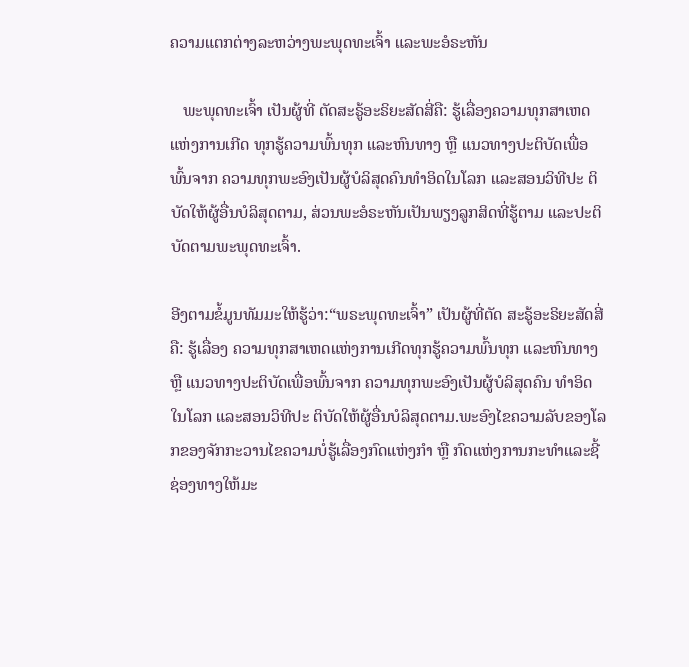ຄວາມແຕກຕ່າງລະຫວ່າງພະພຸດທະເຈົ້າ ແລະພະອໍຣະຫັນ

   ພະພຸດທະເຈົ້າ ເປັນຜູ້ທີ່ ຕັດສະຣູ້ອະຣິຍະສັດສີ່ຄື: ຮູ້ເລື່ອງຄວາມທຸກສາເຫດແຫ່ງການເກີດ ທຸກຮູ້ຄວາມພົ້ນທຸກ ແລະຫົນທາງ ຫຼື ແນວທາງປະຕິບັດເພື່ອພົ້ນຈາກ ຄວາມທຸກພະອົງເປັນຜູ້ບໍລິສຸດຄົນທໍາອິດໃນໂລກ ແລະສອນວິທີປະ ຕິບັດໃຫ້ຜູ້ອື່ນບໍລິສຸດຕາມ, ສ່ວນພະອໍຣະຫັນເປັນພຽງລູກສິດທີ່ຮູ້ຕາມ ແລະປະຕິບັດຕາມພະພຸດທະເຈົ້າ.

ອີງຕາມຂໍ້ມູນທັມມະໃຫ້ຮູ້ວ່າ:“ພຣະພຸດທະເຈົ້າ” ເປັນຜູ້ທີ່ຕັດ ສະຣູ້ອະຣິຍະສັດສີ່ຄື: ຮູ້ເລື່ອງ ຄວາມທຸກສາເຫດແຫ່ງການເກີດທຸກຮູ້ຄວາມພົ້ນທຸກ ແລະຫົນທາງ ຫຼື ແນວທາງປະຕິບັດເພື່ອພົ້ນຈາກ ຄວາມທຸກພະອົງເປັນຜູ້ບໍລິສຸດຄົນ ທໍາອິດໃນໂລກ ແລະສອນວິທີປະ ຕິບັດໃຫ້ຜູ້ອື່ນບໍລິສຸດຕາມ.ພະອົງໄຂຄວາມລັບຂອງໂລກຂອງຈັກກະວານໄຂຄວາມບໍ່ຮູ້ເລື່ອງກົດແຫ່ງກໍາ ຫຼື ກົດແຫ່ງການກະທໍາແລະຊີ້ຊ່ອງທາງໃຫ້ມະ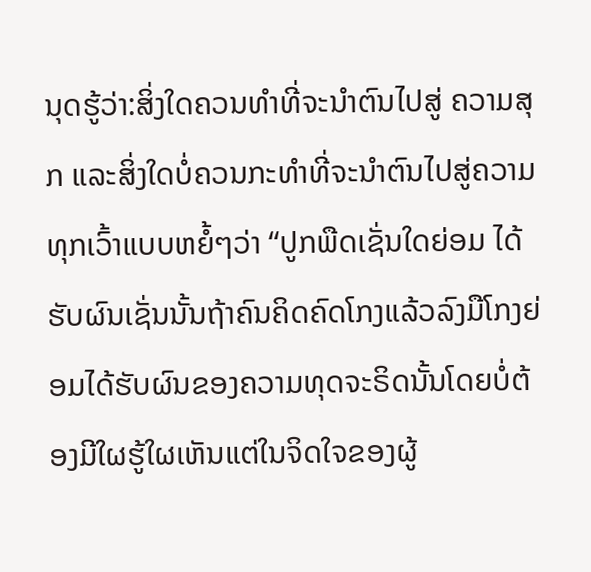ນຸດຮູ້ວ່າ:ສິ່ງໃດຄວນທໍາທີ່ຈະນໍາຕົນໄປສູ່ ຄວາມສຸກ ແລະສິ່ງໃດບໍ່ຄວນກະທໍາທີ່ຈະນໍາຕົນໄປສູ່ຄວາມທຸກເວົ້າແບບຫຍໍ້ໆວ່າ “ປູກພືດເຊັ່ນໃດຍ່ອມ ໄດ້ຮັບຜົນເຊັ່ນນັ້ນຖ້າຄົນຄິດຄົດໂກງແລ້ວລົງມືໂກງຍ່ອມໄດ້ຮັບຜົນຂອງຄວາມທຸດຈະຣິດນັ້ນໂດຍບໍ່ຕ້ອງມີໃຜຮູ້ໃຜເຫັນແຕ່ໃນຈິດໃຈຂອງຜູ້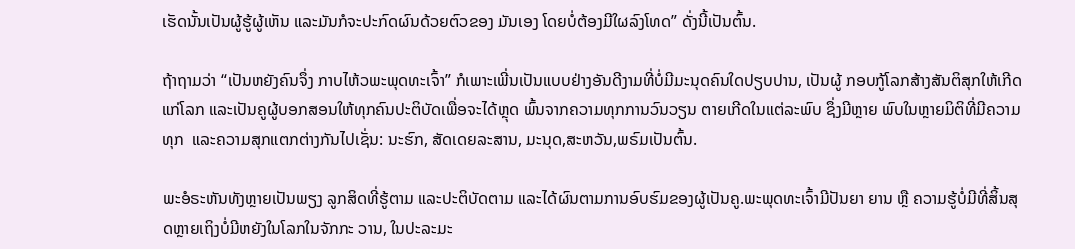ເຮັດນັ້ນເປັນຜູ້ຮູ້ຜູ້ເຫັນ ແລະມັນກໍຈະປະກົດຜົນດ້ວຍຕົວຂອງ ມັນເອງ ໂດຍບໍ່ຕ້ອງມີໃຜລົງໂທດ” ດັ່ງນີ້ເປັນຕົ້ນ.

ຖ້າຖາມວ່າ “ເປັນຫຍັງຄົນຈຶ່ງ ກາບໄຫ້ວພະພຸດທະເຈົ້າ” ກໍເພາະເພີ່ນເປັນແບບຢ່າງອັນດີງາມທີ່ບໍ່ມີມະນຸດຄົນໃດປຽບປານ, ເປັນຜູ້ ກອບກູ້ໂລກສ້າງສັນຕິສຸກໃຫ້ເກີດແກ່ໂລກ ແລະເປັນຄູຜູ້ບອກສອນໃຫ້ທຸກຄົນປະຕິບັດເພື່ອຈະໄດ້ຫຼຸດ ພົ້ນຈາກຄວາມທຸກການວົນວຽນ ຕາຍເກີດໃນແຕ່ລະພົບ ຊຶ່ງມີຫຼາຍ ພົບໃນຫຼາຍມິຕິທີ່ມີຄວາມທຸກ  ແລະຄວາມສຸກແຕກຕ່າງກັນໄປເຊັ່ນ: ນະຮົກ, ສັດເດຍລະສານ, ມະນຸດ,ສະຫວັນ,ພຣົມເປັນຕົ້ນ.

ພະອໍຣະຫັນທັງຫຼາຍເປັນພຽງ ລູກສິດທີ່ຮູ້ຕາມ ແລະປະຕິບັດຕາມ ແລະໄດ້ຜົນຕາມການອົບຮົມຂອງຜູ້ເປັນຄູ.ພະພຸດທະເຈົ້າມີປັນຍາ ຍານ ຫຼື ຄວາມຮູ້ບໍ່ມີທີ່ສິ້ນສຸດຫຼາຍເຖິງບໍ່ມີຫຍັງໃນໂລກໃນຈັກກະ ວານ, ໃນປະລະມະ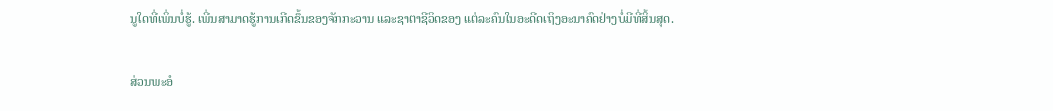ນູໃດທີ່ເພິ່ນບໍ່ຮູ້. ເພີ່ນສາມາດຮູ້ການເກີດຂຶ້ນຂອງຈັກກະວານ ແລະຊາຕາຊີວິດຂອງ ແຕ່ລະຄົນໃນອະດີດເຖິງອະນາຄົດຢ່າງບໍ່ມີທີ່ສິ້ນສຸດ.

ສ່ວນພະອໍ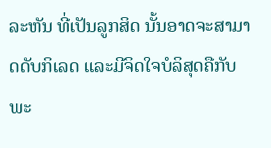ລະຫັນ ທີ່ເປັນລູກສິດ ນັ້ນອາດຈະສາມາດດັບກິເລດ ແລະມີຈິດໃຈບໍລິສຸດຄືກັບພະ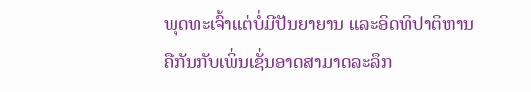ພຸດທະເຈົ້າແຕ່ບໍ່ມີປັນຍາຍານ ແລະອິດທິປາຕິຫານຄືກັນກັບເພິ່ນເຊັ່ນອາດສາມາດລະລຶກ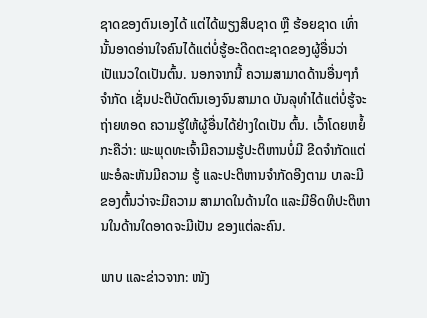ຊາດຂອງຕົນເອງໄດ້ ແຕ່ໄດ້ພຽງສິບຊາດ ຫຼື ຮ້ອຍຊາດ ເທົ່ານັ້ນອາດອ່ານໃຈຄົນໄດ້ແຕ່ບໍ່ຮູ້ອະດີດຕະຊາດຂອງຜູ້ອື່ນວ່າເປັແນວໃດເປັນຕົ້ນ. ນອກຈາກນີ້ ຄວາມສາມາດດ້ານອື່ນໆກໍຈໍາກັດ ເຊັ່ນປະຕິບັດຕົນເອງຈົນສາມາດ ບັນລຸທຳໄດ້ແຕ່ບໍ່ຮູ້ຈະຖ່າຍທອດ ຄວາມຮູ້ໃຫ້ຜູ້ອື່ນໄດ້ຢ່າງໃດເປັນ ຕົ້ນ. ເວົ້າໂດຍຫຍໍ້ກະຄືວ່າ: ພະພຸດທະເຈົ້າມີຄວາມຮູ້ປະຕິຫານບໍ່ມີ ຂີດຈໍາກັດແຕ່ພະອໍລະຫັນມີຄວາມ ຮູ້ ແລະປະຕິຫານຈໍາກັດອີງຕາມ ບາລະມີຂອງຕົ້ນວ່າຈະມີຄວາມ ສາມາດໃນດ້ານໃດ ແລະມີອິດທິປະຕິຫານໃນດ້ານໃດອາດຈະມີເປັນ ຂອງແຕ່ລະຄົນ.

ພາບ ແລະຂ່າວຈາກ: ໜັງ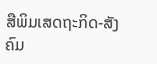ສືພິມເສດຖະກິດ-ສັງຄົມ